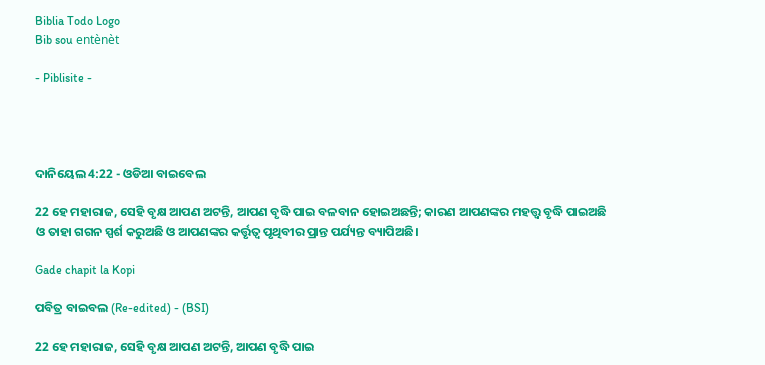Biblia Todo Logo
Bib sou entènèt

- Piblisite -




ଦାନିୟେଲ 4:22 - ଓଡିଆ ବାଇବେଲ

22 ହେ ମହାରାଜ, ସେହି ବୃକ୍ଷ ଆପଣ ଅଟନ୍ତି, ଆପଣ ବୃଦ୍ଧି ପାଇ ବଳବାନ ହୋଇଅଛନ୍ତି; କାରଣ ଆପଣଙ୍କର ମହତ୍ତ୍ୱ ବୃଦ୍ଧି ପାଇଅଛି ଓ ତାହା ଗଗନ ସ୍ପର୍ଶ କରୁଅଛି ଓ ଆପଣଙ୍କର କର୍ତ୍ତୃତ୍ୱ ପୃଥିବୀର ପ୍ରାନ୍ତ ପର୍ଯ୍ୟନ୍ତ ବ୍ୟାପିଅଛି।

Gade chapit la Kopi

ପବିତ୍ର ବାଇବଲ (Re-edited) - (BSI)

22 ହେ ମହାରାଜ, ସେହି ବୃକ୍ଷ ଆପଣ ଅଟନ୍ତି, ଆପଣ ବୃଦ୍ଧି ପାଇ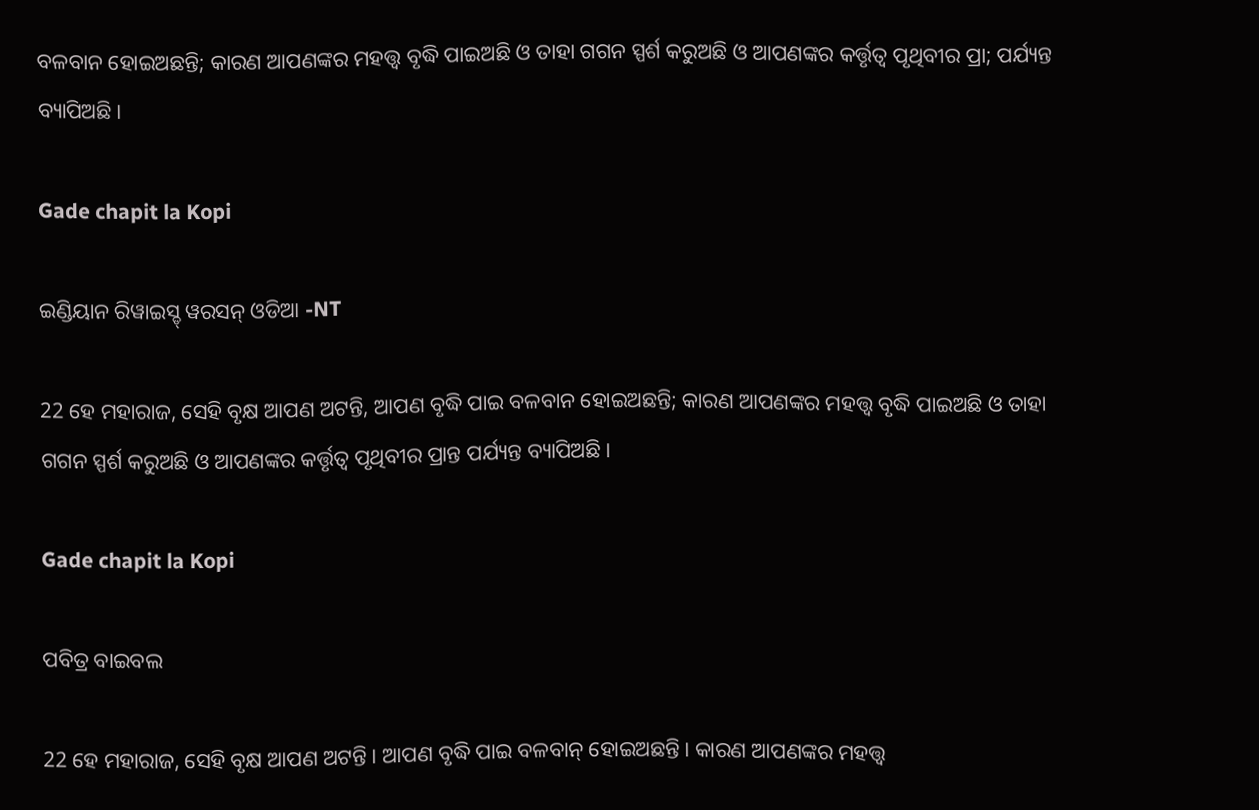ବଳବାନ ହୋଇଅଛନ୍ତି; କାରଣ ଆପଣଙ୍କର ମହତ୍ତ୍ଵ ବୃଦ୍ଧି ପାଇଅଛି ଓ ତାହା ଗଗନ ସ୍ପର୍ଶ କରୁଅଛି ଓ ଆପଣଙ୍କର କର୍ତ୍ତୃତ୍ଵ ପୃଥିବୀର ପ୍ରା; ପର୍ଯ୍ୟନ୍ତ ବ୍ୟାପିଅଛି।

Gade chapit la Kopi

ଇଣ୍ଡିୟାନ ରିୱାଇସ୍ଡ୍ ୱରସନ୍ ଓଡିଆ -NT

22 ହେ ମହାରାଜ, ସେହି ବୃକ୍ଷ ଆପଣ ଅଟନ୍ତି, ଆପଣ ବୃଦ୍ଧି ପାଇ ବଳବାନ ହୋଇଅଛନ୍ତି; କାରଣ ଆପଣଙ୍କର ମହତ୍ତ୍ୱ ବୃଦ୍ଧି ପାଇଅଛି ଓ ତାହା ଗଗନ ସ୍ପର୍ଶ କରୁଅଛି ଓ ଆପଣଙ୍କର କର୍ତ୍ତୃତ୍ୱ ପୃଥିବୀର ପ୍ରାନ୍ତ ପର୍ଯ୍ୟନ୍ତ ବ୍ୟାପିଅଛି।

Gade chapit la Kopi

ପବିତ୍ର ବାଇବଲ

22 ହେ ମହାରାଜ, ସେହି ବୃକ୍ଷ ଆପଣ ଅଟନ୍ତି। ଆପଣ ବୃଦ୍ଧି ପାଇ ବଳବାନ୍ ହୋଇଅଛନ୍ତି। କାରଣ ଆପଣଙ୍କର ମହତ୍ତ୍ୱ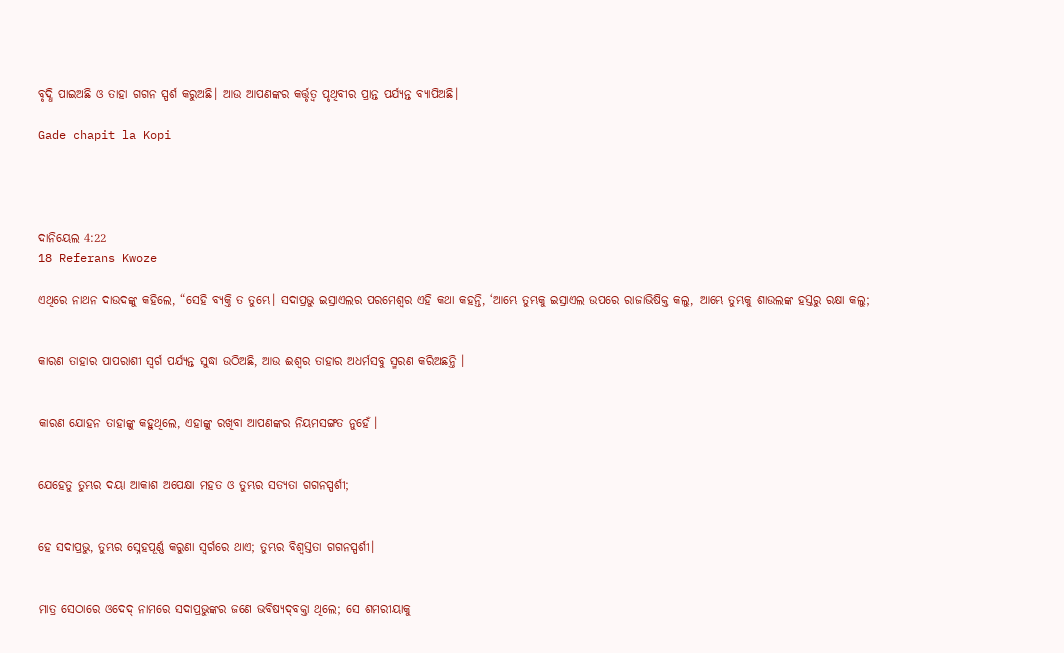ବୃଦ୍ଧି ପାଇଅଛି ଓ ତାହା ଗଗନ ସ୍ପର୍ଶ କରୁଅଛି। ଆଉ ଆପଣଙ୍କର କର୍ତ୍ତୃତ୍ୱ ପୃଥିବୀର ପ୍ରାନ୍ତ ପର୍ଯ୍ୟନ୍ତ ବ୍ୟାପିଅଛି।

Gade chapit la Kopi




ଦାନିୟେଲ 4:22
18 Referans Kwoze

ଏଥିରେ ନାଥନ ଦାଉଦଙ୍କୁ କହିଲେ, “ସେହି ବ୍ୟକ୍ତି ତ ତୁମ୍ଭେ। ସଦାପ୍ରଭୁ ଇସ୍ରାଏଲର ପରମେଶ୍ୱର ଏହି କଥା କହନ୍ତି, ‘ଆମ୍ଭେ ତୁମ୍ଭକୁ ଇସ୍ରାଏଲ ଉପରେ ରାଜାଭିଷିକ୍ତ କଲୁ, ଆମ୍ଭେ ତୁମ୍ଭକୁ ଶାଉଲଙ୍କ ହସ୍ତରୁ ରକ୍ଷା କଲୁ;


କାରଣ ତାହାର ପାପରାଶୀ ସ୍ଵର୍ଗ ପର୍ଯ୍ୟନ୍ତ ସୁଦ୍ଧା ଉଠିଅଛି, ଆଉ ଈଶ୍ୱର ତାହାର ଅଧର୍ମସବୁ ସ୍ମରଣ କରିଅଛନ୍ତି ।


କାରଣ ଯୋହନ ତାହାଙ୍କୁ କହୁଥିଲେ, ଏହାଙ୍କୁ ରଖିବା ଆପଣଙ୍କର ନିୟମସଙ୍ଗତ ନୁହେଁ ।


ଯେହେତୁ ତୁମ୍ଭର ଦୟା ଆକାଶ ଅପେକ୍ଷା ମହତ ଓ ତୁମ୍ଭର ସତ୍ୟତା ଗଗନସ୍ପର୍ଶୀ;


ହେ ସଦାପ୍ରଭୁ, ତୁମ୍ଭର ସ୍ନେହପୂର୍ଣ୍ଣ କରୁଣା ସ୍ୱର୍ଗରେ ଥାଏ; ତୁମ୍ଭର ବିଶ୍ୱସ୍ତତା ଗଗନସ୍ପର୍ଶୀ।


ମାତ୍ର ସେଠାରେ ଓଦେଦ୍‍ ନାମରେ ସଦାପ୍ରଭୁଙ୍କର ଜଣେ ଭବିଷ୍ୟଦ୍‍ବକ୍ତା ଥିଲେ; ସେ ଶମରୀୟାକୁ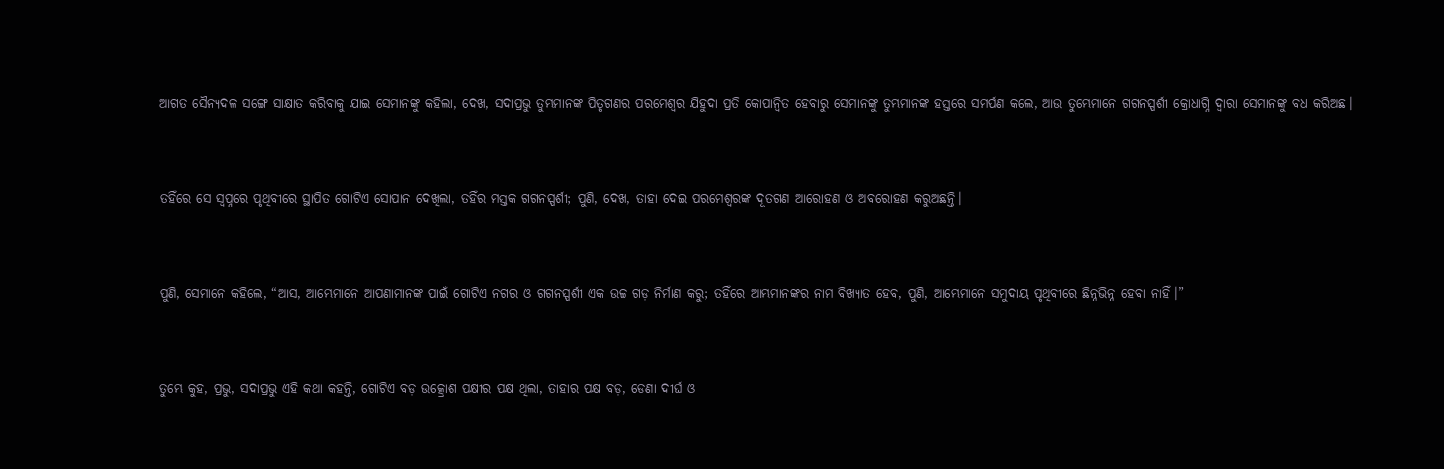ଆଗତ ସୈନ୍ୟଦଳ ସଙ୍ଗେ ସାକ୍ଷାତ କରିବାକୁ ଯାଇ ସେମାନଙ୍କୁ କହିଲା, ଦେଖ, ସଦାପ୍ରଭୁ ତୁମ୍ଭମାନଙ୍କ ପିତୃଗଣର ପରମେଶ୍ୱର ଯିହୁଦା ପ୍ରତି କୋପାନ୍ୱିତ ହେବାରୁ ସେମାନଙ୍କୁ ତୁମ୍ଭମାନଙ୍କ ହସ୍ତରେ ସମର୍ପଣ କଲେ, ଆଉ ତୁମ୍ଭେମାନେ ଗଗନସ୍ପର୍ଶୀ କ୍ରୋଧାଗ୍ନି ଦ୍ୱାରା ସେମାନଙ୍କୁ ବଧ କରିଅଛ।


ତହିଁରେ ସେ ସ୍ୱପ୍ନରେ ପୃଥିବୀରେ ସ୍ଥାପିତ ଗୋଟିଏ ସୋପାନ ଦେଖିଲା, ତହିଁର ମସ୍ତକ ଗଗନସ୍ପର୍ଶୀ; ପୁଣି, ଦେଖ, ତାହା ଦେଇ ପରମେଶ୍ୱରଙ୍କ ଦୂତଗଣ ଆରୋହଣ ଓ ଅବରୋହଣ କରୁଅଛନ୍ତି।


ପୁଣି, ସେମାନେ କହିଲେ, “ଆସ, ଆମ୍ଭେମାନେ ଆପଣାମାନଙ୍କ ପାଇଁ ଗୋଟିଏ ନଗର ଓ ଗଗନସ୍ପର୍ଶୀ ଏକ ଉଚ୍ଚ ଗଡ଼ ନିର୍ମାଣ କରୁ; ତହିଁରେ ଆମ୍ଭମାନଙ୍କର ନାମ ବିଖ୍ୟାତ ହେବ, ପୁଣି, ଆମ୍ଭେମାନେ ସମୁଦାୟ ପୃଥିବୀରେ ଛିନ୍ନଭିନ୍ନ ହେବା ନାହିଁ।”


ତୁମ୍ଭେ କୁହ, ପ୍ରଭୁ, ସଦାପ୍ରଭୁ ଏହି କଥା କହନ୍ତି, ଗୋଟିଏ ବଡ଼ ଉତ୍କ୍ରୋଶ ପକ୍ଷୀର ପକ୍ଷ ଥିଲା, ତାହାର ପକ୍ଷ ବଡ଼, ଡେଣା ଦୀର୍ଘ ଓ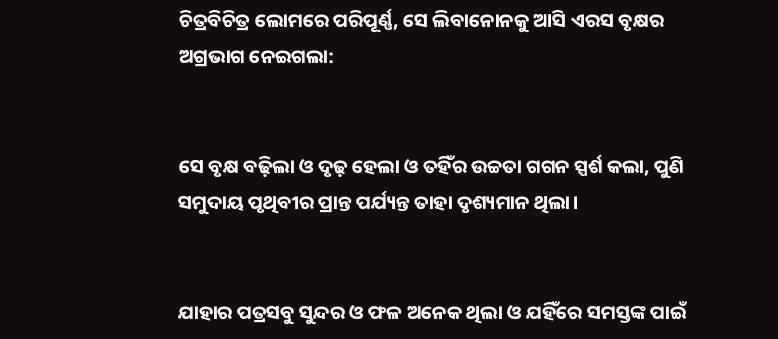ଚିତ୍ରବିଚିତ୍ର ଲୋମରେ ପରିପୂର୍ଣ୍ଣ, ସେ ଲିବାନୋନକୁ ଆସି ଏରସ ବୃକ୍ଷର ଅଗ୍ରଭାଗ ନେଇଗଲା:


ସେ ବୃକ୍ଷ ବଢ଼ିଲା ଓ ଦୃଢ଼ ହେଲା ଓ ତହିଁର ଉଚ୍ଚତା ଗଗନ ସ୍ପର୍ଶ କଲା, ପୁଣି ସମୁଦାୟ ପୃଥିବୀର ପ୍ରାନ୍ତ ପର୍ଯ୍ୟନ୍ତ ତାହା ଦୃଶ୍ୟମାନ ଥିଲା।


ଯାହାର ପତ୍ରସବୁ ସୁନ୍ଦର ଓ ଫଳ ଅନେକ ଥିଲା ଓ ଯହିଁରେ ସମସ୍ତଙ୍କ ପାଇଁ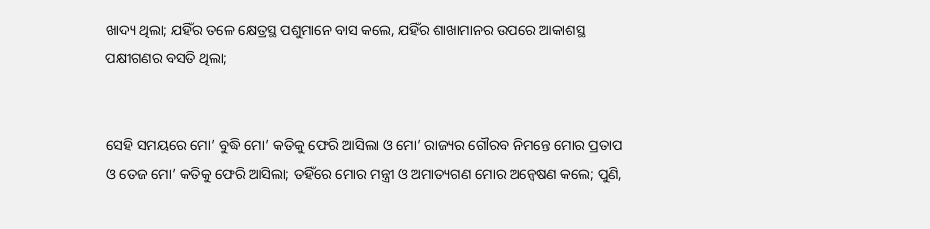ଖାଦ୍ୟ ଥିଲା; ଯହିଁର ତଳେ କ୍ଷେତ୍ରସ୍ଥ ପଶୁମାନେ ବାସ କଲେ, ଯହିଁର ଶାଖାମାନର ଉପରେ ଆକାଶସ୍ଥ ପକ୍ଷୀଗଣର ବସତି ଥିଲା;


ସେହି ସମୟରେ ମୋ’ ବୁଦ୍ଧି ମୋ’ କତିକୁ ଫେରି ଆସିଲା ଓ ମୋ’ ରାଜ୍ୟର ଗୌରବ ନିମନ୍ତେ ମୋର ପ୍ରତାପ ଓ ତେଜ ମୋ’ କତିକୁ ଫେରି ଆସିଲା; ତହିଁରେ ମୋର ମନ୍ତ୍ରୀ ଓ ଅମାତ୍ୟଗଣ ମୋର ଅନ୍ୱେଷଣ କଲେ; ପୁଣି,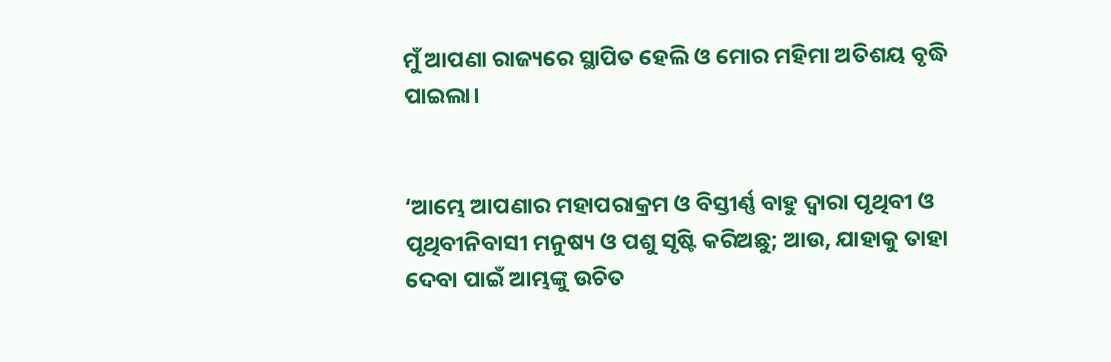ମୁଁ ଆପଣା ରାଜ୍ୟରେ ସ୍ଥାପିତ ହେଲି ଓ ମୋର ମହିମା ଅତିଶୟ ବୃଦ୍ଧି ପାଇଲା।


‘ଆମ୍ଭେ ଆପଣାର ମହାପରାକ୍ରମ ଓ ବିସ୍ତୀର୍ଣ୍ଣ ବାହୁ ଦ୍ୱାରା ପୃଥିବୀ ଓ ପୃଥିବୀନିବାସୀ ମନୁଷ୍ୟ ଓ ପଶୁ ସୃଷ୍ଟି କରିଅଛୁ; ଆଉ, ଯାହାକୁ ତାହା ଦେବା ପାଇଁ ଆମ୍ଭଙ୍କୁ ଉଚିତ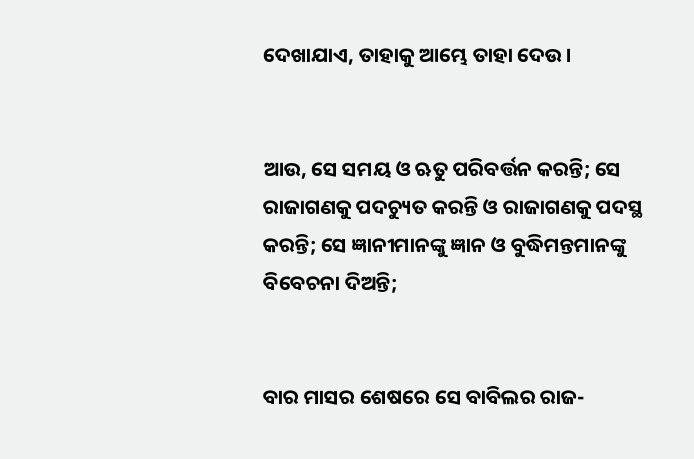ଦେଖାଯାଏ, ତାହାକୁ ଆମ୍ଭେ ତାହା ଦେଉ।


ଆଉ, ସେ ସମୟ ଓ ଋତୁ ପରିବର୍ତ୍ତନ କରନ୍ତି; ସେ ରାଜାଗଣକୁ ପଦଚ୍ୟୁତ କରନ୍ତି ଓ ରାଜାଗଣକୁ ପଦସ୍ଥ କରନ୍ତି; ସେ ଜ୍ଞାନୀମାନଙ୍କୁ ଜ୍ଞାନ ଓ ବୁଦ୍ଧିମନ୍ତମାନଙ୍କୁ ବିବେଚନା ଦିଅନ୍ତି;


ବାର ମାସର ଶେଷରେ ସେ ବାବିଲର ରାଜ-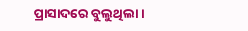ପ୍ରାସାଦରେ ବୁଲୁଥିଲା।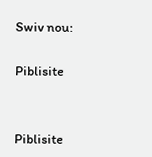Swiv nou:

Piblisite


Piblisite